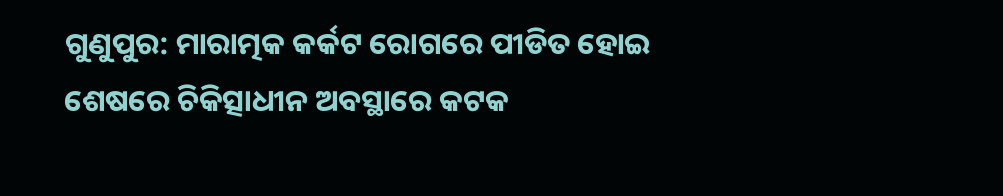ଗୁଣୁପୁର: ମାରାତ୍ମକ କର୍କଟ ରୋଗରେ ପୀଡିତ ହୋଇ ଶେଷରେ ଚିକିତ୍ସାଧୀନ ଅବସ୍ଥାରେ କଟକ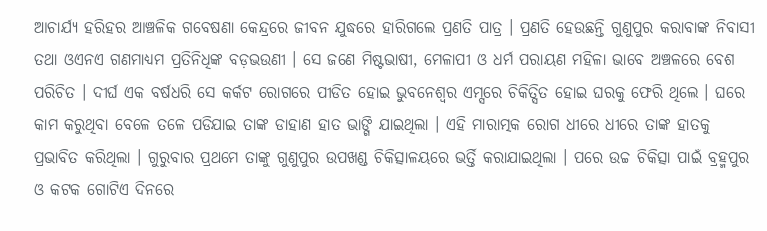ଆଚାର୍ଯ୍ୟ ହରିହର ଆଞ୍ଚଳିକ ଗବେଷଣା କେନ୍ଦ୍ରରେ ଜୀବନ ଯୁଦ୍ଧରେ ହାରିଗଲେ ପ୍ରଣତି ପାତ୍ର । ପ୍ରଣତି ହେଉଛନ୍ତି ଗୁଣୁପୁର କରାବାଙ୍କ ନିବାସୀ ତଥା ଓଏନଏ ଗଣମାଧ୍ୟମ ପ୍ରତିନିଧିଙ୍କ ବଡ଼ଭଉଣୀ । ସେ ଜଣେ ମିଷ୍ଟଭାଷୀ, ମେଳାପୀ ଓ ଧର୍ମ ପରାୟଣ ମହିଳା ଭାବେ ଅଞ୍ଚଳରେ ବେଶ ପରିଚିତ । ଦୀର୍ଘ ଏକ ବର୍ଷଧରି ସେ କର୍କଟ ରୋଗରେ ପୀଡିତ ହୋଇ ଭୁବନେଶ୍ୱର ଏମ୍ସରେ ଚିକିତ୍ସିତ ହୋଇ ଘରକୁ ଫେରି ଥିଲେ । ଘରେ କାମ କରୁଥିବା ବେଳେ ତଳେ ପଡିଯାଇ ତାଙ୍କ ଡାହାଣ ହାତ ଭାଙ୍ଗି ଯାଇଥିଲା । ଏହି ମାରାତ୍ମକ ରୋଗ ଧୀରେ ଧୀରେ ତାଙ୍କ ହାତକୁ ପ୍ରଭାବିତ କରିଥିଲା । ଗୁରୁବାର ପ୍ରଥମେ ତାଙ୍କୁ ଗୁଣୁପୁର ଉପଖଣ୍ଡ ଚିକିତ୍ସାଳୟରେ ଭର୍ତ୍ତି କରାଯାଇଥିଲା । ପରେ ଉଚ୍ଚ ଚିକିତ୍ସା ପାଇଁ ବ୍ରହ୍ମପୁର ଓ କଟକ ଗୋଟିଏ ଦିନରେ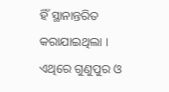ହିଁ ସ୍ଥାନାନ୍ତରିତ କରାଯାଇଥିଲା । ଏଥିରେ ଗୁଣୁପୁର ଓ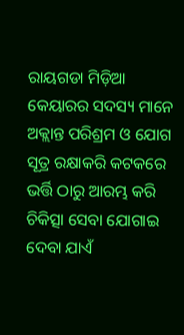ରାୟଗଡା ମିଡ଼ିଆ କେୟାରର ସଦସ୍ୟ ମାନେ ଅକ୍ଲାନ୍ତ ପରିଶ୍ରମ ଓ ଯୋଗ ସୂତ୍ର ରକ୍ଷାକରି କଟକରେ ଭର୍ତ୍ତି ଠାରୁ ଆରମ୍ଭ କରି ଚିକିତ୍ସା ସେବା ଯୋଗାଇ ଦେବା ଯାଏଁ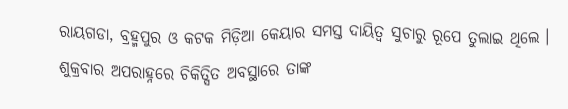ରାୟଗଡା, ବ୍ରହ୍ମପୁର ଓ କଟକ ମିଡ଼ିଆ କେୟାର ସମସ୍ତ ଦାୟିତ୍ୱ ସୁଚାରୁ ରୂପେ ତୁଲାଇ ଥିଲେ । ଶୁକ୍ରବାର ଅପରାହ୍ନରେ ଚିକିତ୍ସିତ ଅବସ୍ଥାରେ ତାଙ୍କ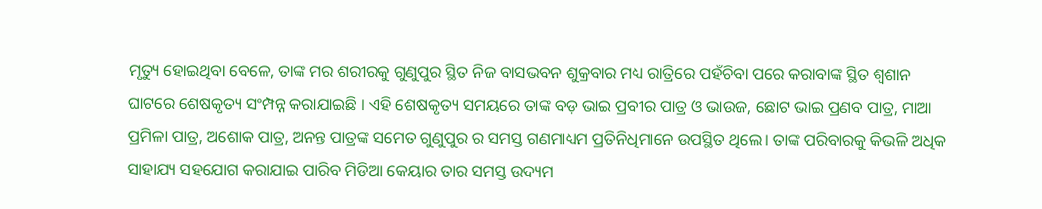ମୃତ୍ୟୁ ହୋଇଥିବା ବେଳେ, ତାଙ୍କ ମର ଶରୀରକୁ ଗୁଣୁପୁର ସ୍ଥିତ ନିଜ ବାସଭବନ ଶୁକ୍ରବାର ମଧ୍ୟ ରାତ୍ରିରେ ପହଁଚିବା ପରେ କରାବାଙ୍କ ସ୍ଥିତ ଶ୍ୱଶାନ ଘାଟରେ ଶେଷକୃତ୍ୟ ସଂମ୍ପନ୍ନ କରାଯାଇଛି । ଏହି ଶେଷକୃତ୍ୟ ସମୟରେ ତାଙ୍କ ବଡ଼ ଭାଇ ପ୍ରବୀର ପାତ୍ର ଓ ଭାଉଜ, ଛୋଟ ଭାଇ ପ୍ରଣବ ପାତ୍ର, ମାଆ ପ୍ରମିଳା ପାତ୍ର, ଅଶୋକ ପାତ୍ର, ଅନନ୍ତ ପାତ୍ରଙ୍କ ସମେତ ଗୁଣୁପୁର ର ସମସ୍ତ ଗଣମାଧ୍ୟମ ପ୍ରତିନିଧିମାନେ ଉପସ୍ଥିତ ଥିଲେ। ତାଙ୍କ ପରିବାରକୁ କିଭଳି ଅଧିକ ସାହାଯ୍ୟ ସହଯୋଗ କରାଯାଇ ପାରିବ ମିଡିଆ କେୟାର ତାର ସମସ୍ତ ଉଦ୍ୟମ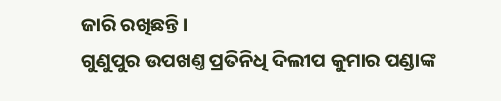ଜାରି ରଖିଛନ୍ତି।
ଗୁଣୁପୁର ଉପଖଣ୍ତ ପ୍ରତିନିଧି ଦିଲୀପ କୁମାର ପଣ୍ଡାଙ୍କ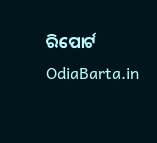ରିପୋର୍ଟ OdiaBarta.in